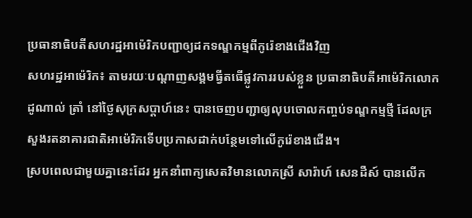ប្រធានាធិបតីសហរដ្ឋអាម៉េរិកបញ្ជាឲ្យដកទណ្ឌកម្មពីកូរ៉េខាងជើងវិញ
សហរដ្ឋអាម៉េរិក៖ តាមរយៈបណ្តាញសង្គមធ្វីតធើផ្លូវការរបស់ខ្លួន ប្រធានាធិបតីអាម៉េរិកលោក ដូណាល់ ត្រាំ នៅថ្ងៃសុក្រសប្តាហ៍នេះ បានចេញបញ្ជាឲ្យលុបចោលកញ្ចប់ទណ្ឌកម្មថ្មី ដែលក្រសួងរតនាគារជាតិអាម៉េរិកទើបប្រកាសដាក់បន្ថែមទៅលើកូរ៉េខាងជើង។
ស្របពេលជាមួយគ្នានេះដែរ អ្នកនាំពាក្យសេតវិមានលោកស្រី សារ៉ាហ៍ សេនដឺស៍ បានលើក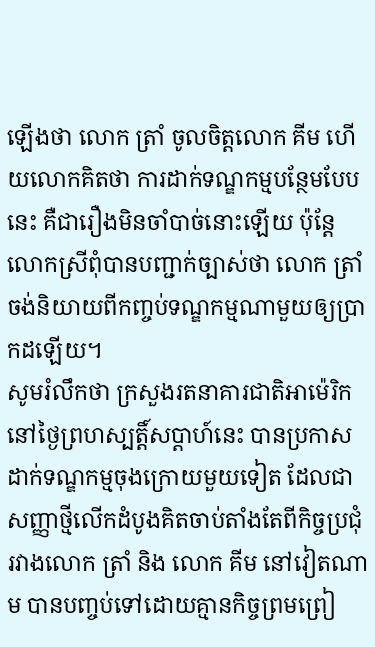ឡើងថា លោក ត្រាំ ចូលចិត្តលោក គីម ហើយលោកគិតថា ការដាក់ទណ្ឌកម្មបន្ថែមបែបនេះ គឺជារឿងមិនចាំបាច់នោះឡើយ ប៉ុន្តែលោកស្រីពុំបានបញ្ជាក់ច្បាស់ថា លោក ត្រាំ ចង់និយាយពីកញ្ចប់ទណ្ឌកម្មណាមួយឲ្យប្រាកដឡើយ។
សូមរំលឹកថា ក្រសួងរតនាគារជាតិអាម៉េរិក នៅថ្ងៃព្រហស្បត្តិ៍សប្តាហ៍នេះ បានប្រកាសដាក់ទណ្ឌកម្មចុងក្រោយមួយទៀត ដែលជាសញ្ញាថ្មីលើកដំបូងគិតចាប់តាំងតែពីកិច្ចប្រជុំរវាងលោក ត្រាំ និង លោក គីម នៅវៀតណាម បានបញ្ចប់ទៅដោយគ្មានកិច្ចព្រមព្រៀ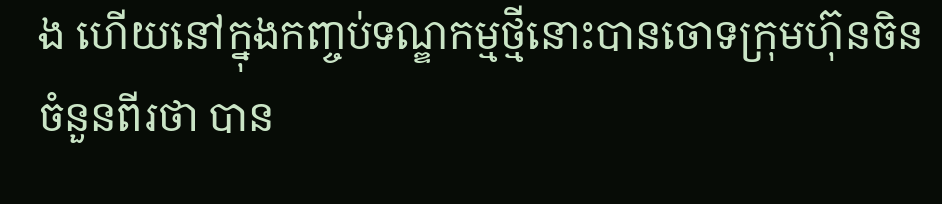ង ហើយនៅក្នុងកញ្ចប់ទណ្ឌកម្មថ្មីនោះបានចោទក្រុមហ៊ុនចិនចំនួនពីរថា បាន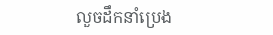លួចដឹកនាំប្រេង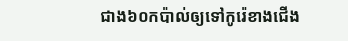ជាង៦០កប៉ាល់ឲ្យទៅកូរ៉េខាងជើង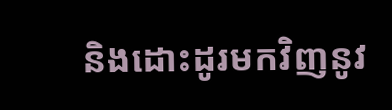និងដោះដូរមកវិញនូវ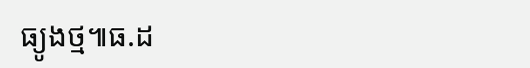ធ្យូងថ្ម៕ធ.ដ